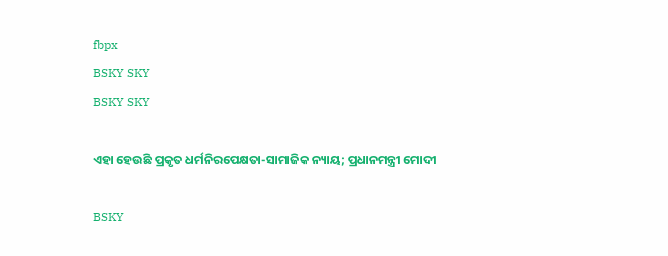fbpx
BSKY SKY
BSKY SKY

ଏହା ହେଉଛି ପ୍ରକୃତ ଧର୍ମନିରପେକ୍ଷତା-ସାମାଜିକ ନ୍ୟାୟ; ପ୍ରଧାନମନ୍ତ୍ରୀ ମୋଦୀ

BSKY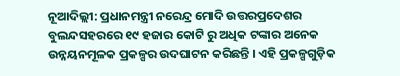ନୂଆଦିଲ୍ଲୀ: ପ୍ରଧାନମନ୍ତ୍ରୀ ନରେନ୍ଦ୍ର ମୋଦି ଉତ୍ତରପ୍ରଦେଶର ବୁଲନ୍ଦସହରରେ ୧୯ ହଜାର କୋଟି ରୁ ଅଧିକ ଟଙ୍କାର ଅନେକ ଉନ୍ନୟନମୂଳକ ପ୍ରକଳ୍ପର ଉଦଘାଟନ କରିଛନ୍ତି । ଏହି ପ୍ରକଳ୍ପଗୁଡ଼ିକ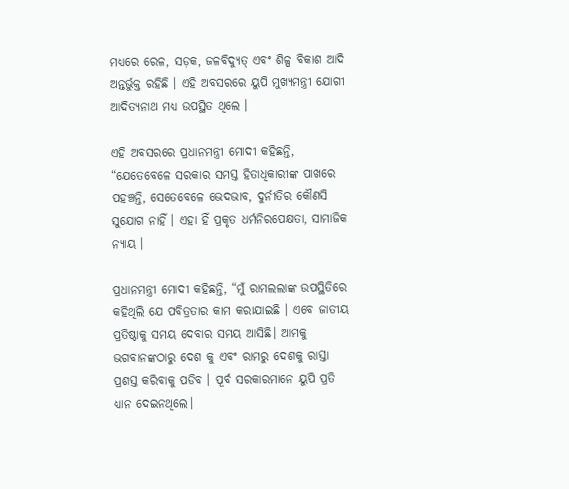ମଧ୍ୟରେ ରେଳ, ସଡ଼କ, ଜଳବିଦ୍ୟୁତ୍ ଏବଂ ଶିଳ୍ପ ବିକାଶ ଆଦି ଅନ୍ତର୍ଭୁକ୍ତ ରହିଛି । ଏହି ଅବସରରେ ୟୁପି ମୁଖ୍ୟମନ୍ତ୍ରୀ ଯୋଗୀ ଆଦିତ୍ୟନାଥ ମଧ୍ୟ ଉପସ୍ଥିତ ଥିଲେ ।

ଏହି ଅବସରରେ ପ୍ରଧାନମନ୍ତ୍ରୀ ମୋଦୀ କହିଛନ୍ତି, “ଯେତେବେଳେ ସରକାର ସମସ୍ତ ହିତାଧିକାରୀଙ୍କ ପାଖରେ ପହଞ୍ଚନ୍ତି, ସେତେବେଳେ ଭେଦଭାବ, ଦୁର୍ନୀତିର କୌଣସି ସୁଯୋଗ ନାହିଁ । ଏହା ହିଁ ପ୍ରକୃତ ଧର୍ମନିରପେକ୍ଷତା, ସାମାଜିକ ନ୍ୟାୟ ।

ପ୍ରଧାନମନ୍ତ୍ରୀ ମୋଦୀ କହିଛନ୍ତି, “ମୁଁ ରାମଲଲାଙ୍କ ଉପସ୍ଥିତିରେ କହିଥିଲି ଯେ ପବିତ୍ରତାର କାମ କରାଯାଇଛି । ଏବେ ଜାତୀୟ ପ୍ରତିଷ୍ଠାକୁ ସମୟ ଦେବାର ସମୟ ଆସିଛି। ଆମକୁ ଭଗବାନଙ୍କଠାରୁ ଦେଶ କୁ ଏବଂ ରାମରୁ ଦେଶକୁ ରାସ୍ତା ପ୍ରଶସ୍ତ କରିବାକୁ ପଡିବ । ପୂର୍ବ ସରକାରମାନେ ୟୁପି ପ୍ରତି ଧ୍ୟାନ ଦେଇନଥିଲେ।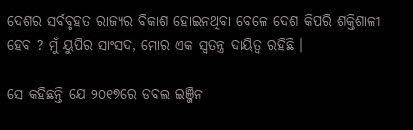ଦେଶର ସର୍ବବୃହତ ରାଜ୍ୟର ବିକାଶ ହୋଇନଥିବା ବେଳେ ଦେଶ କିପରି ଶକ୍ତିଶାଳୀ ହେବ ? ମୁଁ ୟୁପିର ସାଂସଦ, ମୋର ଏକ ସ୍ୱତନ୍ତ୍ର ଦାୟିତ୍ୱ ରହିଛି ।

ସେ କହିଛନ୍ତି ଯେ ୨୦୧୭ରେ ଡବଲ ଇଞ୍ଜିନ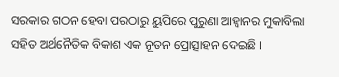ସରକାର ଗଠନ ହେବା ପରଠାରୁ ୟୁପିରେ ପୁରୁଣା ଆହ୍ୱାନର ମୁକାବିଲା ସହିତ ଅର୍ଥନୈତିକ ବିକାଶ ଏକ ନୂତନ ପ୍ରୋତ୍ସାହନ ଦେଇଛି ।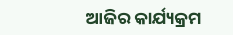ଆଜିର କାର୍ଯ୍ୟକ୍ରମ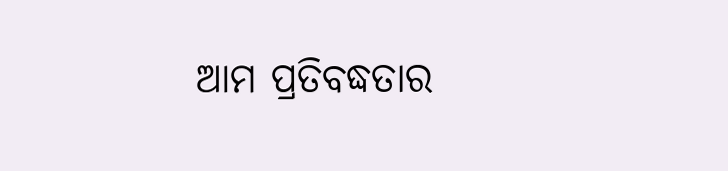ଆମ ପ୍ରତିବଦ୍ଧତାର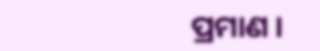ପ୍ରମାଣ ।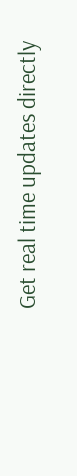Get real time updates directly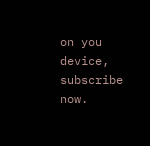on you device, subscribe now.